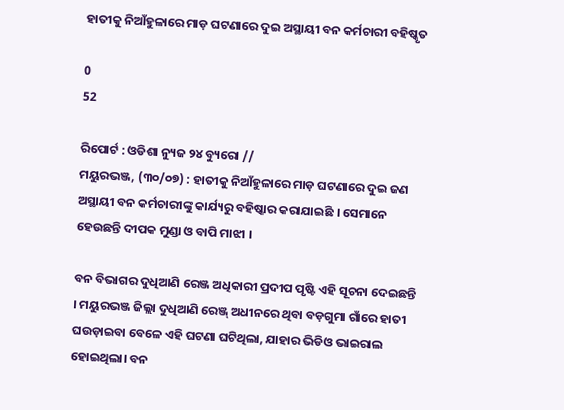ହାତୀକୁ ନିଆଁହୁଳାରେ ମାଡ଼ ଘଟଣାରେ ଦୁଇ ଅସ୍ଥାୟୀ ବନ କର୍ମଚାରୀ ବହିଷ୍କୃତ

0
52

ରିପୋର୍ଟ : ଓଡିଶା ନ୍ୟୁଜ ୨୪ ବ୍ୟୁରୋ //
ମୟୁରଭଞ୍ଜ, (୩୦/୦୭) : ହାତୀକୁ ନିଆଁହୁଳାରେ ମାଡ଼ ଘଟଣାରେ ଦୁଇ ଜଣ ଅସ୍ଥାୟୀ ବନ କର୍ମଚାରୀଙ୍କୁ କାର୍ଯ୍ୟରୁ ବହିଷ୍କାର କରାଯାଇଛି । ସେମାନେ ହେଉଛନ୍ତି ଦୀପକ ମୁଣ୍ଡା ଓ ବାପି ମାଝୀ ।

ବନ ବିଭାଗର ଦୁଧିଆଣି ରେଞ୍ଜ ଅଧିକାରୀ ପ୍ରଦୀପ ପୃଷ୍ଟି ଏହି ସୂଚନା ଦେଇଛନ୍ତି । ମୟୁରଭଞ୍ଜ ଜିଲ୍ଲା ଦୁଧିଆଣି ରେଞ୍ଜ୍ ଅଧୀନରେ ଥିବା ବଡ଼ଗୁମା ଗାଁରେ ହାତୀ ଘଉଡ଼ାଇବା ବେଳେ ଏହି ଘଟଣା ଘଟିଥିଲା, ଯାହାର ଭିଡିଓ ଭାଇରାଲ ହୋଇଥିଲା। ବନ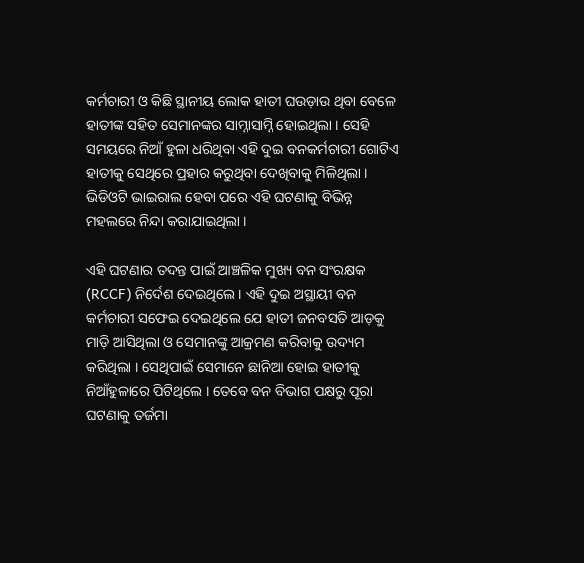କର୍ମଚାରୀ ଓ କିଛି ସ୍ଥାନୀୟ ଲୋକ ହାତୀ ଘଉଡ଼ାଉ ଥିବା ବେଳେ ହାତୀଙ୍କ ସହିତ ସେମାନଙ୍କର ସାମ୍ନାସାମ୍ନି ହୋଇଥିଲା । ସେହି ସମୟରେ ନିଆଁ ହୁଳା ଧରିଥିବା ଏହି ଦୁଇ ବନକର୍ମଚାରୀ ଗୋଟିଏ ହାତୀକୁ ସେଥିରେ ପ୍ରହାର କରୁଥିବା ଦେଖିବାକୁ ମିଳିଥିଲା । ଭିଡିଓଟି ଭାଇରାଲ ହେବା ପରେ ଏହି ଘଟଣାକୁ ବିଭିନ୍ନ ମହଲରେ ନିନ୍ଦା କରାଯାଇଥିଲା ।

ଏହି ଘଟଣାର ତଦନ୍ତ ପାଇଁ ଆଞ୍ଚଳିକ ମୁଖ୍ୟ ବନ ସଂରକ୍ଷକ (RCCF) ନିର୍ଦେଶ ଦେଇଥିଲେ । ଏହି ଦୁଇ ଅସ୍ଥାୟୀ ବନ କର୍ମଚାରୀ ସଫେଇ ଦେଇଥିଲେ ଯେ ହାତୀ ଜନବସତି ଆଡ଼କୁ ମାଡ଼ି ଆସିଥିଲା ଓ ସେମାନଙ୍କୁ ଆକ୍ରମଣ କରିବାକୁ ଉଦ୍ୟମ କରିଥିଲା । ସେଥିପାଇଁ ସେମାନେ ଛାନିଆ ହୋଇ ହାତୀକୁ ନିଆଁହୁଳାରେ ପିଟିଥିଲେ । ତେବେ ବନ ବିଭାଗ ପକ୍ଷରୁ ପୂରା ଘଟଣାକୁ ତର୍ଜମା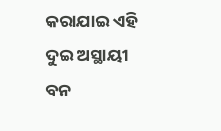କରାଯାଇ ଏହି ଦୁଇ ଅସ୍ଥାୟୀ ବନ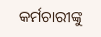କର୍ମଚାରୀଙ୍କୁ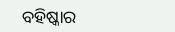ବହିଷ୍କାର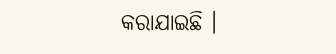କରାଯାଇଛି ।